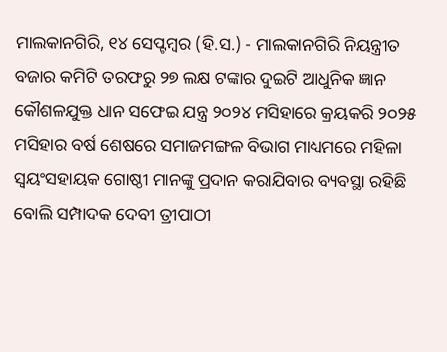ମାଲକାନଗିରି, ୧୪ ସେପ୍ଟମ୍ବର (ହି.ସ.) - ମାଲକାନଗିରି ନିୟନ୍ତ୍ରୀତ ବଜାର କମିଟି ତରଫରୁ ୨୭ ଲକ୍ଷ ଟଙ୍କାର ଦୁଇଟି ଆଧୁନିକ ଜ୍ଞାନ କୌଶଳଯୁକ୍ତ ଧାନ ସଫେଇ ଯନ୍ତ୍ର ୨୦୨୪ ମସିହାରେ କ୍ରୟକରି ୨୦୨୫ ମସିହାର ବର୍ଷ ଶେଷରେ ସମାଜମଙ୍ଗଳ ବିଭାଗ ମାଧ୍ୟମରେ ମହିଳା ସ୍ୱୟଂସହାୟକ ଗୋଷ୍ଠୀ ମାନଙ୍କୁ ପ୍ରଦାନ କରାଯିବାର ବ୍ୟବସ୍ଥା ରହିଛି ବୋଲି ସମ୍ପାଦକ ଦେବୀ ତ୍ରୀପାଠୀ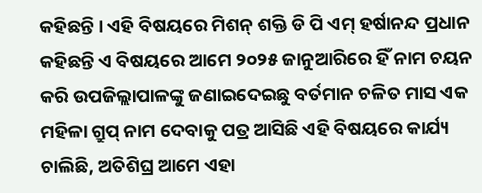କହିଛନ୍ତି । ଏହି ବିଷୟରେ ମିଶନ୍ ଶକ୍ତି ଡି ପି ଏମ୍ ହର୍ଷାନନ୍ଦ ପ୍ରଧାନ କହିଛନ୍ତି ଏ ବିଷୟରେ ଆମେ ୨୦୨୫ ଜାନୁଆରିରେ ହିଁ ନାମ ଚୟନ କରି ଉପଜିଲ୍ଲାପାଳଙ୍କୁ ଜଣାଇଦେଇଛୁ ବର୍ତମାନ ଚଳିତ ମାସ ଏକ ମହିଳା ଗ୍ରୁପ୍ ନାମ ଦେବାକୁ ପତ୍ର ଆସିଛି ଏହି ବିଷୟରେ କାର୍ଯ୍ୟ ଚାଲିଛି, ଅତିଶିଘ୍ର ଆମେ ଏହା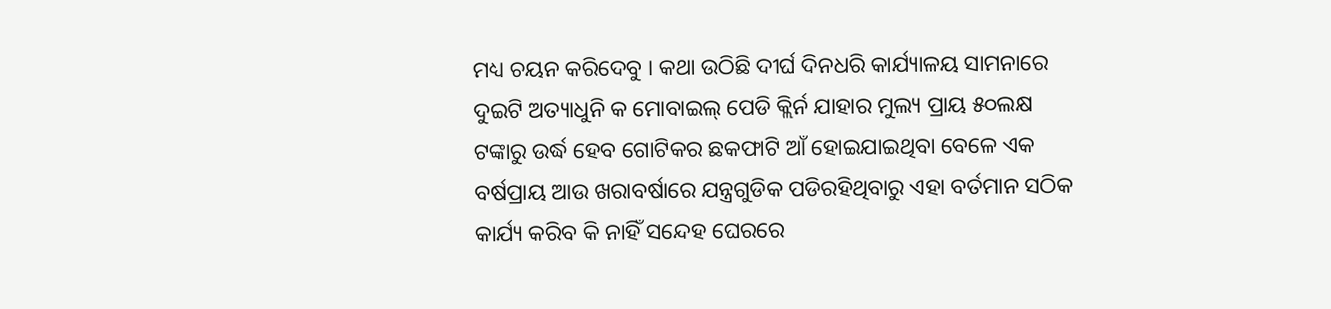ମଧ୍ୟ ଚୟନ କରିଦେବୁ । କଥା ଉଠିଛି ଦୀର୍ଘ ଦିନଧରି କାର୍ଯ୍ୟାଳୟ ସାମନାରେ ଦୁଇଟି ଅତ୍ୟାଧୁନି କ ମୋବାଇଲ୍ ପେଡି କ୍ଲିର୍ନ ଯାହାର ମୁଲ୍ୟ ପ୍ରାୟ ୫୦ଲକ୍ଷ ଟଙ୍କାରୁ ଉର୍ଦ୍ଧ ହେବ ଗୋଟିକର ଛକଫାଟି ଆଁ ହୋଇଯାଇଥିବା ବେଳେ ଏକ ବର୍ଷପ୍ରାୟ ଆଉ ଖରାବର୍ଷାରେ ଯନ୍ତ୍ରଗୁଡିକ ପଡିରହିଥିବାରୁ ଏହା ବର୍ତମାନ ସଠିକ କାର୍ଯ୍ୟ କରିବ କି ନାହିଁ ସନ୍ଦେହ ଘେରରେ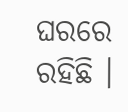ଘରରେ ରହିଛି ।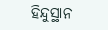ହିନ୍ଦୁସ୍ଥାନ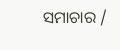ସମାଚାର /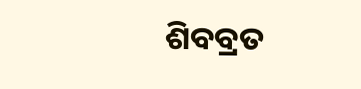ଶିବବ୍ରତ